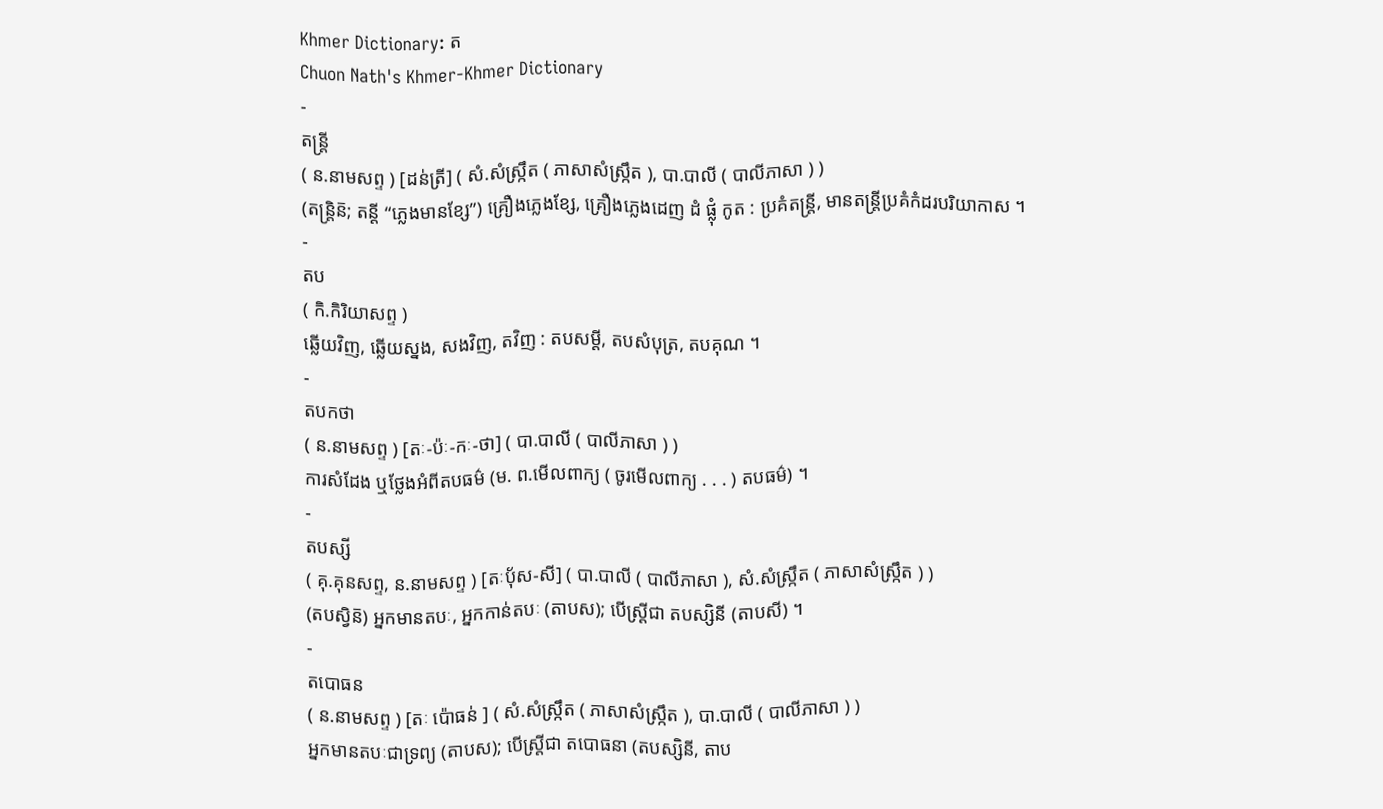Khmer Dictionary: ត
Chuon Nath's Khmer-Khmer Dictionary
-
តន្រ្តី
( ន.នាមសព្ទ ) [ដន់ត្រី] ( សំ.សំស្រ្កឹត ( ភាសាសំស្រ្កឹត ), បា.បាលី ( បាលីភាសា ) )
(តន្រ្តិន៑; តន្តី “ភ្លេងមានខ្សែ”) គ្រឿងភ្លេងខ្សែ, គ្រឿងភ្លេងដេញ ដំ ផ្លុំ កូត : ប្រគំតន្រ្តី, មានតន្ត្រីប្រគំកំដរបរិយាកាស ។
-
តប
( កិ.កិរិយាសព្ទ )
ឆ្លើយវិញ, ឆ្លើយស្នង, សងវិញ, តវិញ : តបសម្ដី, តបសំបុត្រ, តបគុណ ។
-
តបកថា
( ន.នាមសព្ទ ) [តៈ-ប៉ៈ-កៈ-ថា] ( បា.បាលី ( បាលីភាសា ) )
ការសំដែង ឬថ្លែងអំពីតបធម៌ (ម. ព.មើលពាក្យ ( ចូរមើលពាក្យ . . . ) តបធម៌) ។
-
តបស្សី
( គុ.គុនសព្ទ, ន.នាមសព្ទ ) [តៈប៉័ស-សី] ( បា.បាលី ( បាលីភាសា ), សំ.សំស្រ្កឹត ( ភាសាសំស្រ្កឹត ) )
(តបស្វិន៑) អ្នកមានតបៈ, អ្នកកាន់តបៈ (តាបស); បើស្ត្រីជា តបស្សិនី (តាបសី) ។
-
តបោធន
( ន.នាមសព្ទ ) [តៈ ប៉ោធន់ ] ( សំ.សំស្រ្កឹត ( ភាសាសំស្រ្កឹត ), បា.បាលី ( បាលីភាសា ) )
អ្នកមានតបៈជាទ្រព្យ (តាបស); បើស្ត្រីជា តបោធនា (តបស្សិនី, តាប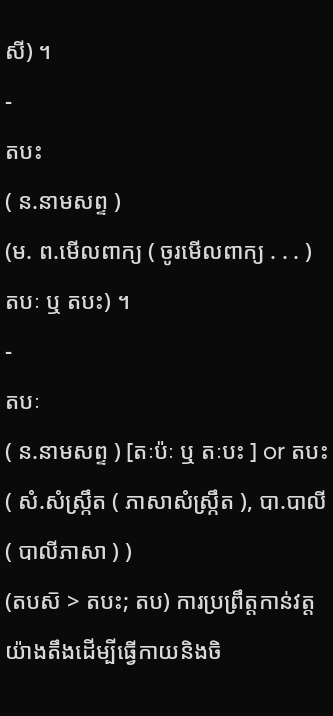សី) ។
-
តបះ
( ន.នាមសព្ទ )
(ម. ព.មើលពាក្យ ( ចូរមើលពាក្យ . . . ) តបៈ ឬ តបះ) ។
-
តបៈ
( ន.នាមសព្ទ ) [តៈប៉ៈ ឬ តៈបះ ] or តបះ ( សំ.សំស្រ្កឹត ( ភាសាសំស្រ្កឹត ), បា.បាលី ( បាលីភាសា ) )
(តបស៑ > តបះ; តប) ការប្រព្រឹត្តកាន់វត្តយ៉ាងតឹងដើម្បីធ្វើកាយនិងចិ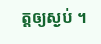ត្តឲ្យស្ងប់ ។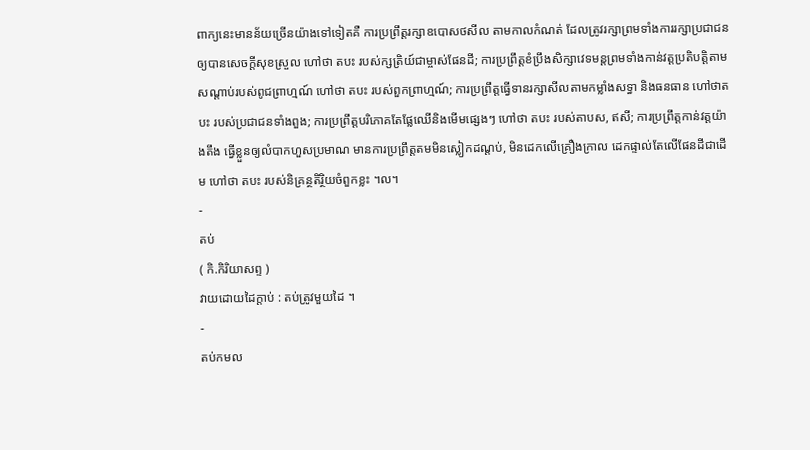ពាក្យនេះមានន័យច្រើនយ៉ាងទៅទៀតគឺ ការប្រព្រឹត្តរក្សាឧបោសថសីល តាមកាលកំណត់ ដែលត្រូវរក្សាព្រមទាំងការរក្សាប្រជាជនឲ្យបានសេចក្ដីសុខស្រួល ហៅថា តបះ របស់ក្សត្រិយ៍ជាម្ចាស់ផែនដី; ការប្រព្រឹត្តខំប្រឹងសិក្សាវេទមន្តព្រមទាំងកាន់វត្តប្រតិបត្តិតាមសណ្ដាប់របស់ពូជព្រាហ្មណ៍ ហៅថា តបះ របស់ពួកព្រាហ្មណ៍; ការប្រព្រឹត្តធ្វើទានរក្សាសីលតាមកម្លាំងសទ្ធា និងធនធាន ហៅថាតបះ របស់ប្រជាជនទាំងពួង; ការប្រព្រឹត្តបរិភោគតែផ្លែឈើនិងមើមផ្សេងៗ ហៅថា តបះ របស់តាបស, ឥសី; ការប្រព្រឹត្តកាន់វត្តយ៉ាងតឹង ធ្វើខ្លួនឲ្យលំបាកហួសប្រមាណ មានការប្រព្រឹត្តតមមិនស្លៀកដណ្ដប់, មិនដេកលើគ្រឿងក្រាល ដេកផ្ទាល់តែលើផែនដីជាដើម ហៅថា តបះ របស់និគ្រន្ថតិរ្ថិយចំពួកខ្លះ ។ល។
-
តប់
( កិ.កិរិយាសព្ទ )
វាយដោយដៃក្ដាប់ : តប់ត្រូវមួយដៃ ។
-
តប់កមល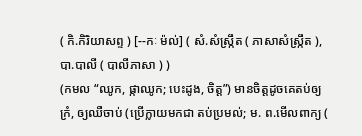( កិ.កិរិយាសព្ទ ) [--កៈ ម៉ល់] ( សំ.សំស្រ្កឹត ( ភាសាសំស្រ្កឹត ), បា.បាលី ( បាលីភាសា ) )
(កមល “ឈូក, ផ្កាឈូក; បេះដូង, ចិត្ត”) មានចិត្តដូចគេតប់ឲ្យក្រំ, ឲ្យឈឺចាប់ (ប្រើក្លាយមកជា តប់ប្រមល់; ម. ព.មើលពាក្យ (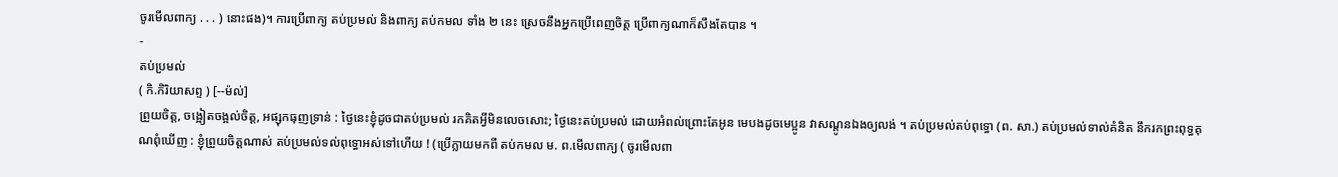ចូរមើលពាក្យ . . . ) នោះផង)។ ការប្រើពាក្យ តប់ប្រមល់ និងពាក្យ តប់កមល ទាំង ២ នេះ ស្រេចនឹងអ្នកប្រើពេញចិត្ត ប្រើពាក្យណាក៏សឹងតែបាន ។
-
តប់ប្រមល់
( កិ.កិរិយាសព្ទ ) [--ម៉ល់]
ព្រួយចិត្ត, ចង្អៀតចង្អល់ចិត្ត, អផ្សុកធុញទ្រាន់ : ថ្ងៃនេះខ្ញុំដូចជាតប់ប្រមល់ រកគិតអ្វីមិនលេចសោះ; ថ្ងៃនេះតប់ប្រមល់ ដោយអំពល់ព្រោះតែអូន មេបងដូចមេប្អូន វាសណ្ដូនឯងឲ្យលង់ ។ តប់ប្រមល់តប់ពុទ្ធោ (ព. សា.) តប់ប្រមល់ទាល់គំនិត នឹករកព្រះពុទ្ធគុណពុំឃើញ : ខ្ញុំព្រួយចិត្តណាស់ តប់ប្រមល់ទល់ពុទ្ធោអស់ទៅហើយ ! (ប្រើក្លាយមកពី តប់កមល ម. ព.មើលពាក្យ ( ចូរមើលពា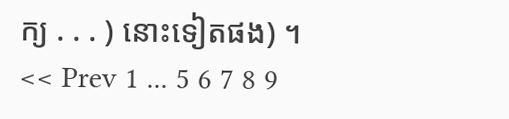ក្យ . . . ) នោះទៀតផង) ។
<< Prev 1 ... 5 6 7 8 9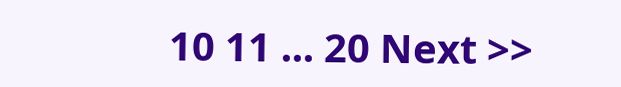10 11 ... 20 Next >>